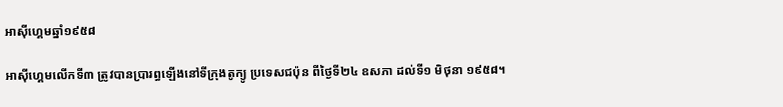អាស៊ីហ្គេមឆ្នាំ១៩៥៨

អាស៊ីហ្គេមលើកទី៣ ត្រូវបានប្រារព្ធឡើងនៅទីក្រុងតូក្យូ ប្រទេសជប៉ុន ពីថ្ងៃទី២៤ ឧសភា ដល់ទី១ មិថុនា ១៩៥៨។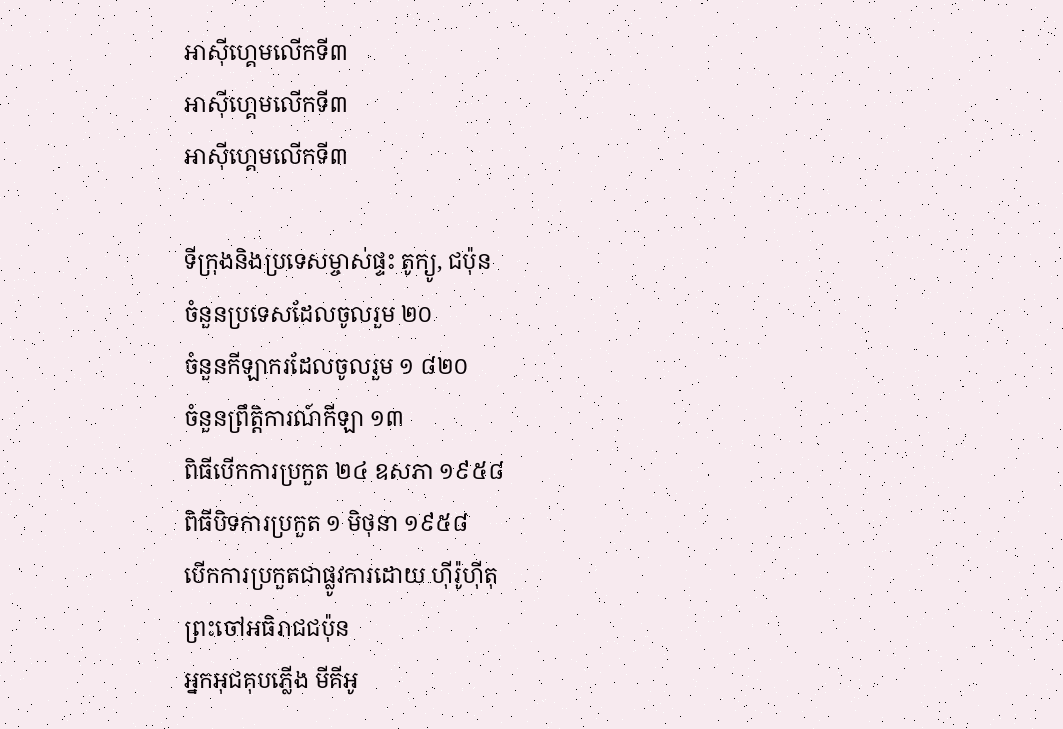អាស៊ីហ្គេមលើកទី៣
អាស៊ីហ្គេមលើកទី៣
អាស៊ីហ្គេមលើកទី៣

ទីក្រុងនិងប្រទេសម្ចាស់ផ្ទះ តូក្យូ, ជប៉ុន
ចំនួនប្រទេសដែលចូលរួម ២០
ចំនួនកីឡាករដែលចូលរួម ១ ៨២០
ចំនួនព្រឹត្តិការណ៍កីឡា ១៣
ពិធីបើកការប្រកួត ២៤ ឧសភា ១៩៥៨
ពិធីបិទការប្រកួត ១ មិថុនា ១៩៥៨
បើកការប្រកួតជាផ្លូវការដោយ ហ៊ីរ៉ូហ៊ីតុ
ព្រះចៅអធិរាជជប៉ុន
អ្នកអុជគុបភ្លើង មីគីអូ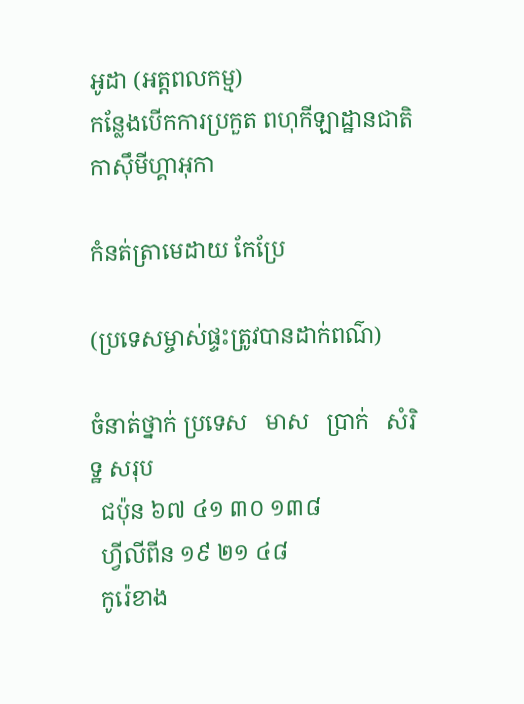អូដា (អត្តពលកម្ម)
កន្លែងបើកការប្រកួត ពហុកីឡាដ្ឋានជាតិកាស៊ឹមីហ្គាអុកា

កំនត់ត្រាមេដាយ កែប្រែ

(ប្រទេសម្ចាស់ផ្ទះត្រូវបានដាក់ពណ៌)

ចំនាត់ថ្នាក់ ប្រទេស   មាស   ប្រាក់   សំរិទ្ឋ សរុប
  ជប៉ុន ៦៧ ៤១ ៣០ ១៣៨
  ហ្វីលីពីន ១៩ ២១ ៤៨
  កូរ៉េខាង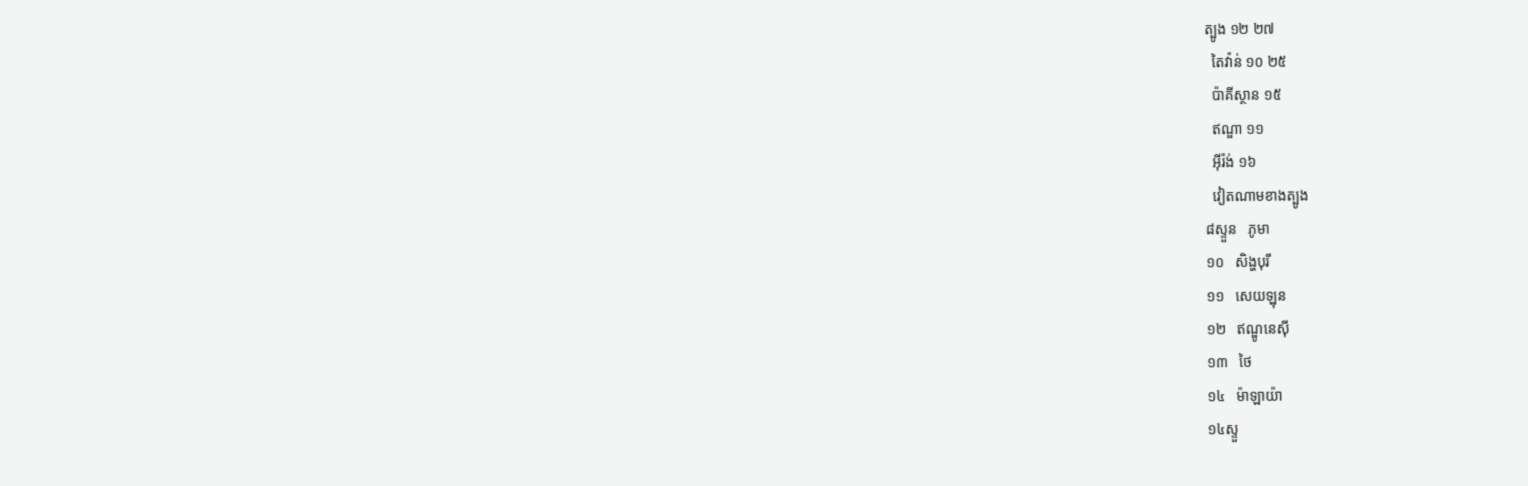ត្បូង ១២ ២៧
  តៃវ៉ាន់ ១០ ២៥
  ប៉ាគីស្ថាន ១៥
  ឥណ្ឌា ១១
  អ៊ីរ៉ង់ ១៦
  វៀតណាមខាងត្បូង
៨ស្ទួន   ភូមា
១០   សិង្ហបុរី
១១   សេយឡុន
១២   ឥណ្ឌូនេស៊ី
១៣   ថៃ
១៤   ម៉ាឡាយ៉ា
១៤ស្ទួ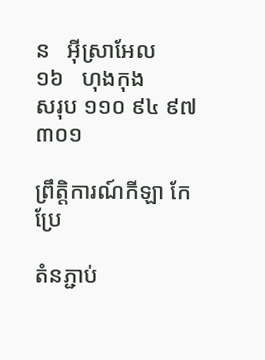ន   អ៊ីស្រាអែល
១៦   ហុងកុង
សរុប ១១០ ៩៤ ៩៧ ៣០១

ព្រឹត្តិការណ៍កីឡា កែប្រែ

តំនភ្ជាប់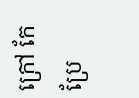ក្រៅ កែប្រែ